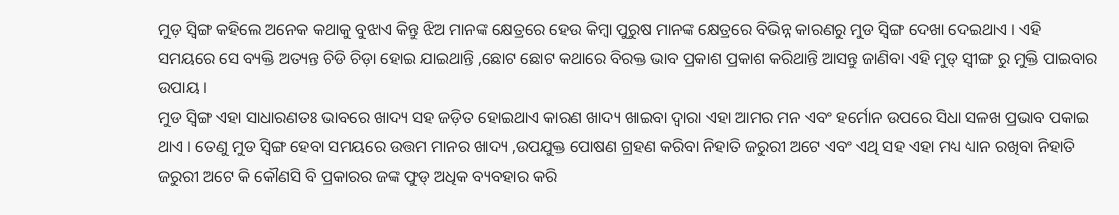ମୁଡ଼ ସ୍ୱିଙ୍ଗ କହିଲେ ଅନେକ କଥାକୁ ବୁଝାଏ କିନ୍ତୁ ଝିଅ ମାନଙ୍କ କ୍ଷେତ୍ରରେ ହେଉ କିମ୍ବା ପୁରୁଷ ମାନଙ୍କ କ୍ଷେତ୍ରରେ ବିଭିନ୍ନ କାରଣରୁ ମୁଡ ସ୍ଵିଙ୍ଗ ଦେଖା ଦେଇଥାଏ । ଏହି ସମୟରେ ସେ ବ୍ୟକ୍ତି ଅତ୍ୟନ୍ତ ଚିଡି ଚିଡ଼ା ହୋଇ ଯାଇଥାନ୍ତି ,ଛୋଟ ଛୋଟ କଥାରେ ବିରକ୍ତ ଭାବ ପ୍ରକାଶ ପ୍ରକାଶ କରିଥାନ୍ତି ଆସନ୍ତୁ ଜାଣିବା ଏହି ମୁଡ୍ ସ୍ଵୀଙ୍ଗ ରୁ ମୁକ୍ତି ପାଇବାର ଉପାୟ ।
ମୁଡ ସ୍ଵିଙ୍ଗ ଏହା ସାଧାରଣତଃ ଭାବରେ ଖାଦ୍ୟ ସହ ଜଡ଼ିତ ହୋଇଥାଏ କାରଣ ଖାଦ୍ୟ ଖାଇବା ଦ୍ଵାରା ଏହା ଆମର ମନ ଏବଂ ହର୍ମୋନ ଉପରେ ସିଧା ସଳଖ ପ୍ରଭାବ ପକାଇ ଥାଏ । ତେଣୁ ମୁଡ ସ୍ଵିଙ୍ଗ ହେବା ସମୟରେ ଉତ୍ତମ ମାନର ଖାଦ୍ୟ ,ଉପଯୁକ୍ତ ପୋଷଣ ଗ୍ରହଣ କରିବା ନିହାତି ଜରୁରୀ ଅଟେ ଏବଂ ଏଥି ସହ ଏହା ମଧ୍ୟ ଧ୍ୟାନ ରଖିବା ନିହାତି ଜରୁରୀ ଅଟେ କି କୌଣସି ବି ପ୍ରକାରର ଜଙ୍କ ଫୁଡ୍ ଅଧିକ ବ୍ୟବହାର କରି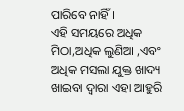ପାରିବେ ନାହିଁ ।
ଏହି ସମୟରେ ଅଧିକ ମିଠା,ଅଧିକ ଲୁଣିଆ ,ଏବଂ ଅଧିକ ମସଲା ଯୁକ୍ତ ଖାଦ୍ୟ ଖାଇବା ଦ୍ଵାରା ଏହା ଆହୁରି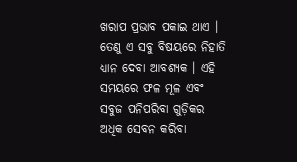ଖରାପ ପ୍ରଭାବ ପକାଇ ଥାଏ । ତେଣୁ ଏ ସବୁ ବିଷୟରେ ନିହାତି ଧ୍ୟାନ ଦେବା ଆବଶ୍ୟକ । ଏହି ସମୟରେ ଫଳ ମୂଳ ଏବଂ ସବୁଜ ପନିପରିବା ଗୁଡ଼ିକର ଅଧିକ ସେବନ କରିବା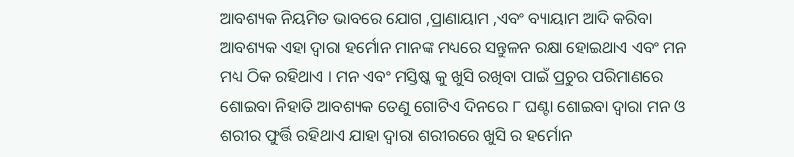ଆବଶ୍ୟକ ନିୟମିତ ଭାବରେ ଯୋଗ ,ପ୍ରାଣାୟାମ ,ଏବଂ ବ୍ୟାୟାମ ଆଦି କରିବା
ଆବଶ୍ୟକ ଏହା ଦ୍ଵାରା ହର୍ମୋନ ମାନଙ୍କ ମଧ୍ୟରେ ସନ୍ତୁଳନ ରକ୍ଷା ହୋଇଥାଏ ଏବଂ ମନ ମଧ୍ୟ ଠିକ ରହିଥାଏ । ମନ ଏବଂ ମସ୍ତିଷ୍କ କୁ ଖୁସି ରଖିବା ପାଇଁ ପ୍ରଚୁର ପରିମାଣରେ ଶୋଇବା ନିହାତି ଆବଶ୍ୟକ ତେଣୁ ଗୋଟିଏ ଦିନରେ ୮ ଘଣ୍ଟା ଶୋଇବା ଦ୍ବାରା ମନ ଓ ଶରୀର ଫୁର୍ତ୍ତି ରହିଥାଏ ଯାହା ଦ୍ଵାରା ଶରୀରରେ ଖୁସି ର ହର୍ମୋନ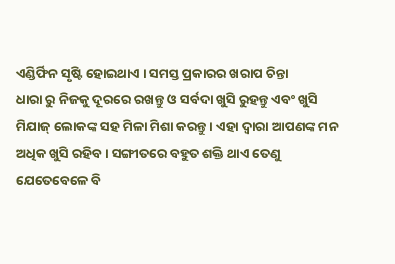ଏଣ୍ଡିର୍ଫିନ ସୃଷ୍ଟି ହୋଇଥାଏ । ସମସ୍ତ ପ୍ରକାରର ଖରାପ ଚିନ୍ତା
ଧାରା ରୁ ନିଜକୁ ଦୂରରେ ରଖନ୍ତୁ ଓ ସର୍ବଦା ଖୁସି ରୁହନ୍ତୁ ଏବଂ ଖୁସି ମିଯାଜ୍ ଲୋକଙ୍କ ସହ ମିଳା ମିଶା କରନ୍ତୁ । ଏହା ଦ୍ଵାରା ଆପଣଙ୍କ ମନ ଅଧିକ ଖୁସି ରହିବ । ସଙ୍ଗୀତରେ ବହୁତ ଶକ୍ତି ଥାଏ ତେଣୁ ଯେତେବେଳେ ବି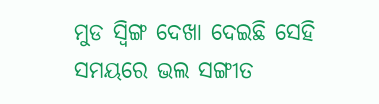ମୁଡ ସ୍ଵିଙ୍ଗ ଦେଖା ଦେଇଛି ସେହି ସମୟରେ ଭଲ ସଙ୍ଗୀତ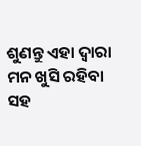ଶୁଣନ୍ତୁ ଏହା ଦ୍ଵାରା ମନ ଖୁସି ରହିବା ସହ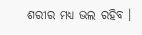ଶରୀର ମଧ୍ୟ ଭଲ ରହିବ ।